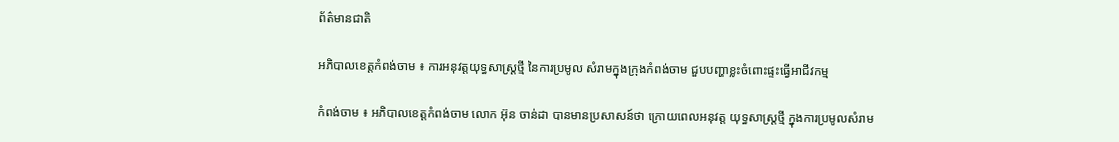ព័ត៌មានជាតិ

អភិបាលខេត្តកំពង់ចាម ៖ ការអនុវត្តយុទ្ធសាស្ត្រថ្មី នៃការប្រមូល សំរាមក្នុងក្រុងកំពង់ចាម ជួបបញ្ហាខ្លះចំពោះផ្ទះធ្វើអាជីវកម្ម

កំពង់ចាម ៖ អភិបាលខេត្តកំពង់ចាម លោក អ៊ុន ចាន់ដា បានមានប្រសាសន៍ថា ក្រោយពេលអនុវត្ត យុទ្ធសាស្ត្រថ្មី ក្នុងការប្រមូលសំរាម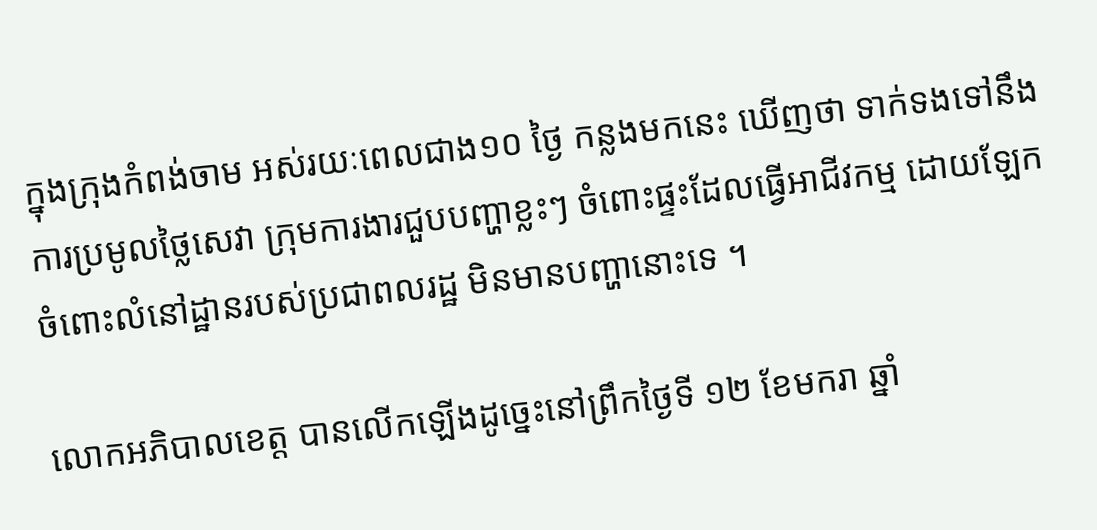ក្នុងក្រុងកំពង់ចាម អស់រយៈពេលជាង១០ ថ្ងៃ កន្លងមកនេះ ឃើញថា ទាក់ទងទៅនឹងការប្រមូលថ្លៃសេវា ក្រុមការងារជួបបញ្ហាខ្លះៗ ចំពោះផ្ទះដែលធ្វើអាជីវកម្ម ដោយឡែកចំពោះលំនៅដ្ឋានរបស់ប្រជាពលរដ្ឋ មិនមានបញ្ហានោះទេ ។

លោកអភិបាលខេត្ត បានលើកឡើងដូច្នេះនៅព្រឹកថ្ងៃទី ១២ ខែមករា ឆ្នាំ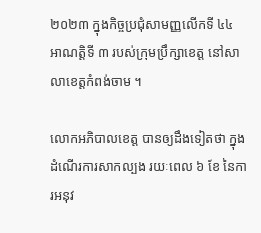២០២៣ ក្នុងកិច្ចប្រជុំសាមញ្ញលើកទី ៤៤ អាណត្តិទី ៣ របស់ក្រុមប្រឹក្សាខេត្ត នៅសាលាខេត្តកំពង់ចាម ។

លោកអភិបាលខេត្ត បានឲ្យដឹងទៀតថា ក្នុងដំណើរការសាកល្បង រយៈពេល ៦ ខែ នៃការអនុវ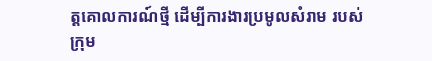ត្តគោលការណ៍ថ្មី ដើម្បីការងារប្រមូលសំរាម របស់ក្រុម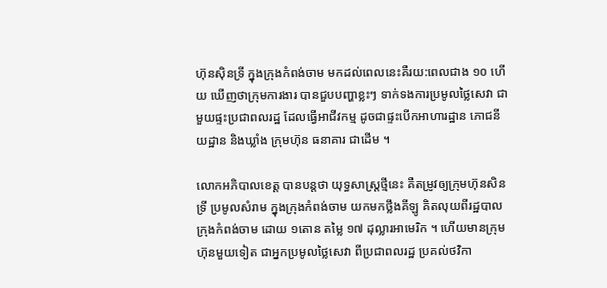ហ៊ុនស៊ិនទ្រី ក្នុងក្រុងកំពង់ចាម មកដល់ពេលនេះគឺរយ:ពេលជាង ១០ ហើយ ឃើញថាក្រុមការងារ បានជួបបញ្ហាខ្លះៗ ទាក់ទងការប្រមូលថ្លៃសេវា ជាមួយផ្ទះប្រជាពលរដ្ឋ ដែលធ្វើអាជីវកម្ម ដូចជាផ្ទះបើកអាហារដ្ឋាន ភោជនីយដ្ឋាន និងឃ្លាំង ក្រុមហ៊ុន ធនាគារ ជាដើម ។

លោកអភិបាលខេត្ត បានបន្តថា យុទ្ធសាស្ត្រថ្មីនេះ គឺតម្រូវឲ្យក្រុមហ៊ុនសិនទ្រី ប្រមូលសំរាម ក្នុងក្រុងកំពង់ចាម យកមកថ្លឹងគីឡូ គិតលុយពីរដ្ឋបាល ក្រុងកំពង់ចាម ដោយ ១តោន តម្លៃ ១៧ ដុល្លារអាមេរិក ។ ហើយមានក្រុមហ៊ុនមួយទៀត ជាអ្នកប្រមូលថ្លៃសេវា ពីប្រជាពលរដ្ឋ ប្រគល់ថវិកា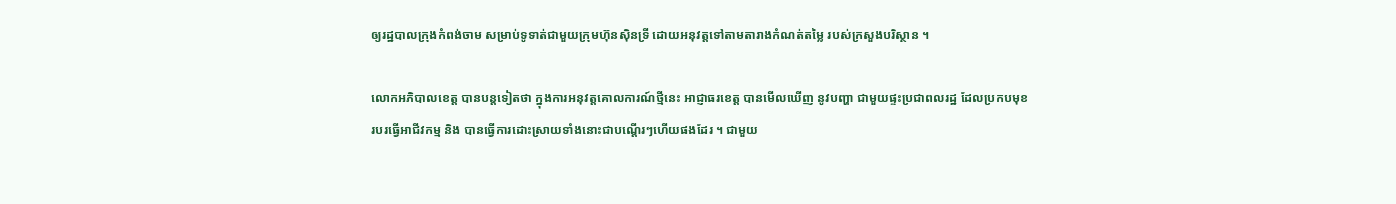ឲ្យរដ្ឋបាលក្រុងកំពង់ចាម សម្រាប់ទូទាត់ជាមួយក្រុមហ៊ុនស៊ិនទ្រី ដោយអនុវត្តទៅតាមតារាងកំណត់តម្លៃ របស់ក្រសួងបរិស្ថាន ។

លោកអភិបាលខេត្ត បានបន្តទៀតថា ក្នុងការអនុវត្តគោលការណ៍ថ្មីនេះ អាជ្ញាធរខេត្ត បានមើលឃើញ នូវបញ្ហា ជាមួយផ្ទះប្រជាពលរដ្ឋ ដែលប្រកបមុខរបរធ្វើអាជីវកម្ម និង បានធ្វើការដោះស្រាយទាំងនោះជាបណ្ដើរៗហើយផងដែរ ។ ជាមួយ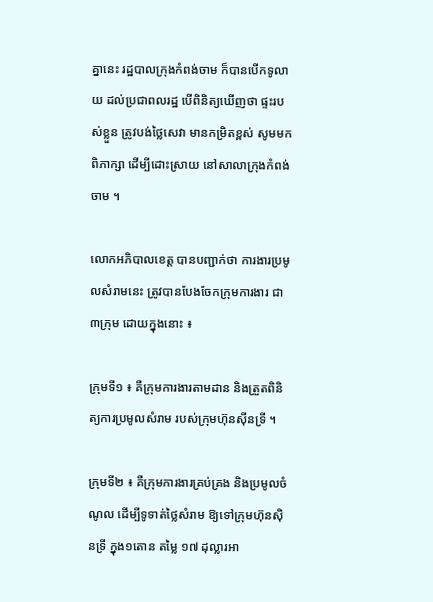គ្នានេះ រដ្ឋបាលក្រុងកំពង់ចាម ក៏បានបើកទូលាយ ដល់ប្រជាពលរដ្ឋ បើពិនិត្យឃើញថា ផ្ទះរបស់ខ្លួន ត្រូវបង់ថ្លៃសេវា មានកម្រិតខ្ពស់ សូមមកពិភាក្សា ដើម្បីដោះស្រាយ នៅសាលាក្រុងកំពង់ចាម ។

លោកអភិបាលខេត្ត បានបញ្ជាក់ថា ការងារប្រមូលសំរាមនេះ ត្រូវបានបែងចែកក្រុមការងារ ជា ៣ក្រុម ដោយក្នុងនោះ ៖

ក្រុមទី១ ៖ គឺក្រុមការងារតាមដាន និងត្រួតពិនិត្យការប្រមូលសំរាម របស់ក្រុមហ៊ុនស៊ីនទ្រី ។

ក្រុមទី២ ៖ គឺក្រុមការងារគ្រប់គ្រង និងប្រមូលចំណូល ដើម្បីទូទាត់ថ្លៃសំរាម ឱ្យទៅក្រុមហ៊ុនស៊ិនទ្រី ក្នុង១តោន តម្លៃ ១៧ ដុល្លារអា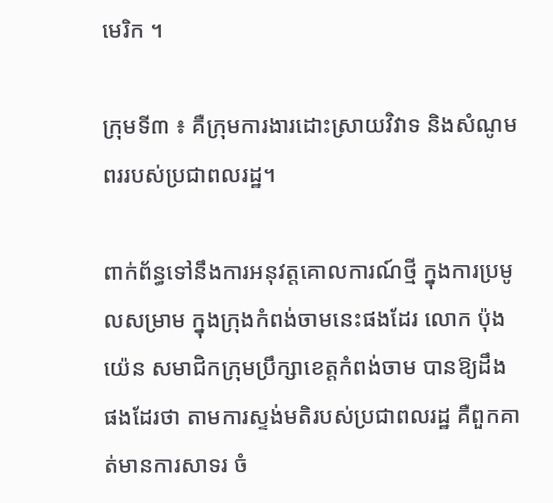មេរិក ។

ក្រុមទី៣ ៖ គឺក្រុមការងារដោះស្រាយវិវាទ និងសំណូមពររបស់ប្រជាពលរដ្ឋ។

ពាក់ព័ន្ធទៅនឹងការអនុវត្តគោលការណ៍ថ្មី ក្នុងការប្រមូលសម្រាម ក្នុងក្រុងកំពង់ចាមនេះផងដែរ លោក ប៉ុង យ៉េន សមាជិកក្រុមប្រឹក្សាខេត្តកំពង់ចាម បានឱ្យដឹងផងដែរថា តាមការស្ទង់មតិរបស់ប្រជាពលរដ្ឋ គឺពួកគាត់មានការសាទរ ចំ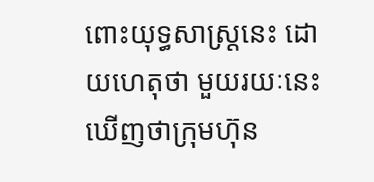ពោះយុទ្ធសាស្ត្រនេះ ដោយហេតុថា មួយរយៈនេះ ឃើញថាក្រុមហ៊ុន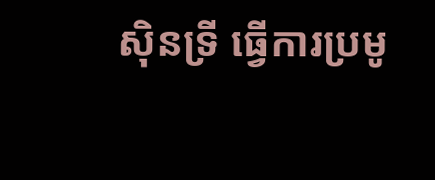ស៊ិនទ្រី ធ្វើការប្រមូ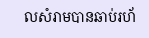លសំរាមបានឆាប់រហ័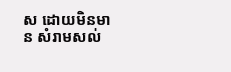ស ដោយមិនមាន សំរាមសល់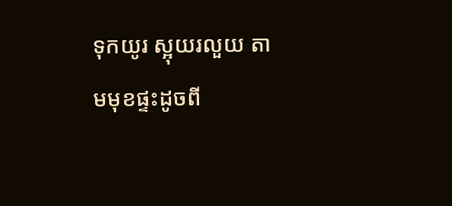ទុកយូរ ស្អុយរលួយ តាមមុខផ្ទះដូចពី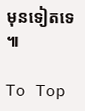មុនទៀតទេ ៕

To Top